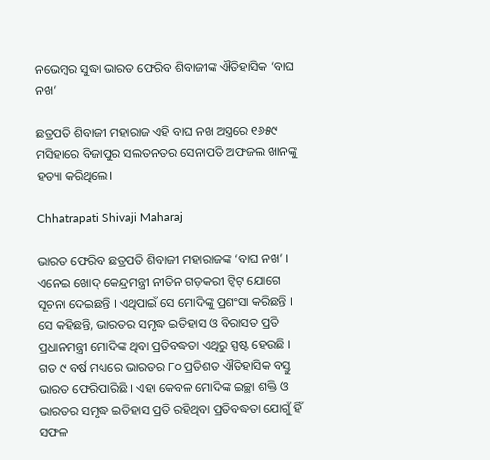ନଭେମ୍ବର ସୁଦ୍ଧା ଭାରତ ଫେରିବ ଶିବାଜୀଙ୍କ ଐତିହାସିକ ‘ବାଘ ନଖ’

ଛତ୍ରପତି ଶିବାଜୀ ମହାରାଜ ଏହି ବାଘ ନଖ ଅସ୍ତ୍ରରେ ୧୬୫୯ ମସିହାରେ ବିଜାପୁର ସଲତନତର ସେନାପତି ଅଫଜଲ ଖାନଙ୍କୁ ହତ୍ୟା କରିଥିଲେ।

Chhatrapati Shivaji Maharaj

ଭାରତ ଫେରିବ ଛତ୍ରପତି ଶିବାଜୀ ମହାରାଜଙ୍କ ‘ବାଘ ନଖ’ । ଏନେଇ ଖୋଦ୍‌ କେନ୍ଦ୍ରମନ୍ତ୍ରୀ ନୀତିନ ଗଡ଼କରୀ ଟ୍ୱିଟ୍ ଯୋଗେ ସୂଚନା ଦେଇଛନ୍ତି । ଏଥିପାଇଁ ସେ ମୋଦିଙ୍କୁ ପ୍ରଶଂସା କରିଛନ୍ତି । ସେ କହିଛନ୍ତି, ଭାରତର ସମୃଦ୍ଧ ଇତିହାସ ଓ ବିରାସତ ପ୍ରତି ପ୍ରଧାନମନ୍ତ୍ରୀ ମୋଦିଙ୍କ ଥିବା ପ୍ରତିବଦ୍ଧତା ଏଥିରୁ ସ୍ପଷ୍ଟ ହେଉଛି । ଗତ ୯ ବର୍ଷ ମଧ୍ୟରେ ଭାରତର ୮୦ ପ୍ରତିଶତ ଐତିହାସିକ ବସ୍ତୁ ଭାରତ ଫେରିପାରିଛି । ଏହା କେବଳ ମୋଦିଙ୍କ ଇଚ୍ଛା ଶକ୍ତି ଓ ଭାରତର ସମୃଦ୍ଧ ଇତିହାସ ପ୍ରତି ରହିଥିବା ପ୍ରତିବଦ୍ଧତା ଯୋଗୁଁ ହିଁ ସଫଳ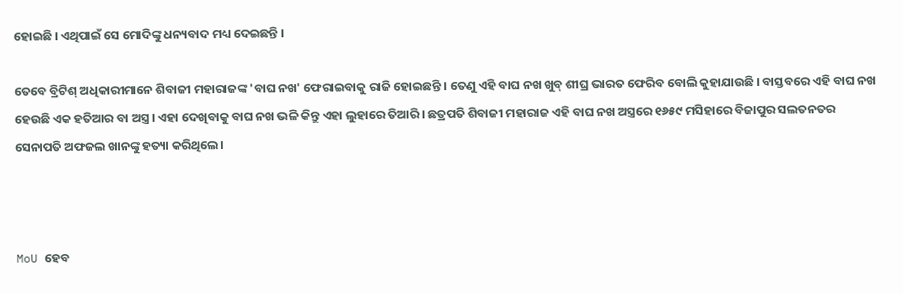ହୋଇଛି । ଏଥିପାଇଁ ସେ ମୋଦିଙ୍କୁ ଧନ୍ୟବାଦ ମଧ୍ୟ ଦେଇଛନ୍ତି ।

ତେବେ ବ୍ରିଟିଶ୍ ଅଧିକାରୀମାନେ ଶିବାଜୀ ମହାରାଜଙ୍କ 'ବାଘ ନଖ' ଫେରାଇବାକୁ ରାଜି ହୋଇଛନ୍ତି । ତେଣୁ ଏହି ବାଘ ନଖ ଖୁବ୍‌ ଶୀଘ୍ର ଭାରତ ଫେରିବ ‌ବୋଲି କୁହାଯାଉଛି । ବାସ୍ତବରେ ଏହି ବାଘ ନଖ ହେଉଛି ଏକ ହତିଆର ବା ଅସ୍ତ୍ର । ଏହା ଦେଖିବାକୁ ବାଘ ନଖ ଭଳି କିନ୍ତୁ ଏହା ଲୁହାରେ ତିଆରି । ଛତ୍ରପତି ଶିବାଜୀ ମହାରାଜ ଏହି ବାଘ ନଖ ଅସ୍ତ୍ରରେ ୧୬୫୯ ମସିହାରେ ବିଜାପୁର ସଲତନତର ସେନାପତି ଅଫଜଲ ଖାନଙ୍କୁ ହତ୍ୟା କରିଥିଲେ।



MoU ହେବ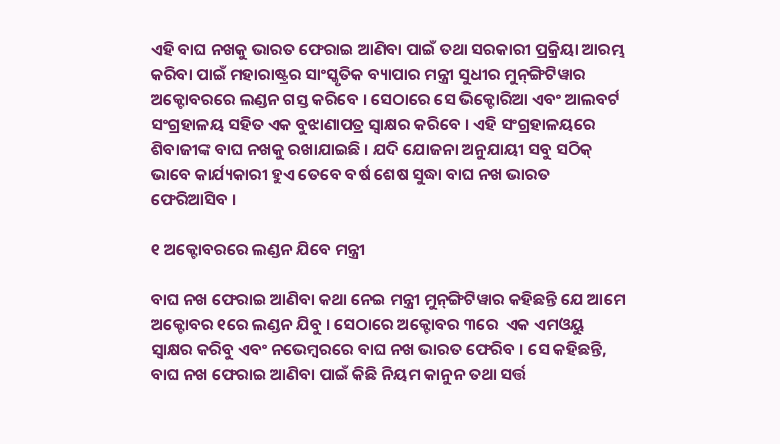ଏହି ବାଘ ନଖକୁ ଭାରତ ଫେରାଇ ଆଣିବା ପାଇଁ ତଥା ସରକାରୀ ପ୍ରକ୍ରିୟା ଆରମ୍ଭ କରିବା ପାଇଁ ମହାରାଷ୍ଟ୍ରର ସାଂସ୍କୃତିକ ବ୍ୟାପାର ମନ୍ତ୍ରୀ ସୁଧୀର ମୁନ୍‌ଙ୍ଗିଟିୱାର ଅକ୍ଟୋବରରେ ଲଣ୍ଡନ ଗସ୍ତ କରିବେ । ସେଠାରେ ସେ ଭିକ୍ଟୋରିଆ ଏବଂ ଆଲବର୍ଟ ସଂଗ୍ରହାଳୟ ସହିତ ଏକ ବୁଝାଣାପତ୍ର ସ୍ୱାକ୍ଷର କରିବେ । ଏହି ସଂଗ୍ରହାଳୟରେ ଶିବାଜୀଙ୍କ ବାଘ ନଖକୁ ରଖାଯାଇଛି । ଯଦି ଯୋଜନା ଅନୁଯାୟୀ ସବୁ ସଠିକ୍‌ ଭାବେ କାର୍ଯ୍ୟକାରୀ ହୁଏ ତେବେ ବର୍ଷ ଶେଷ ସୁଦ୍ଧା ବାଘ ନଖ ଭାରତ ଫେରିଆସିବ ।

୧ ଅକ୍ଟୋବରରେ ଲଣ୍ଡନ ଯିବେ ମନ୍ତ୍ରୀ

ବାଘ ନଖ ଫେରାଇ ଆଣିବା କଥା ନେଇ ମନ୍ତ୍ରୀ ମୁନ୍‌ଙ୍ଗିଟିୱାର କହିଛନ୍ତି ଯେ ଆମେ ଅକ୍ଟୋବର ୧ରେ ଲଣ୍ଡନ ଯିବୁ । ସେଠାରେ ଅକ୍ଟୋବର ୩ରେ  ଏକ ଏମଓୟୁ ସ୍ୱାକ୍ଷର କରିବୁ ଏବଂ ନଭେମ୍ବରରେ ବାଘ ନଖ ଭାରତ ଫେରିବ । ସେ କହିଛନ୍ତି, ବାଘ ନଖ ଫେରାଇ ଆଣିବା ପାଇଁ କିଛି ନିୟମ କାନୁନ ତଥା ସର୍ତ୍ତ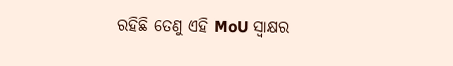ରହିଛି ତେଣୁ ଏହି MoU ସ୍ୱାକ୍ଷର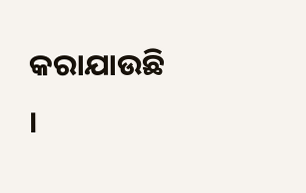କରାଯାଉଛି ।